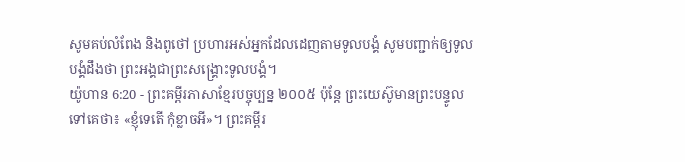សូមគប់លំពែង និងពូថៅ ប្រហារអស់អ្នកដែលដេញតាមទូលបង្គំ សូមបញ្ជាក់ឲ្យទូលបង្គំដឹងថា ព្រះអង្គជាព្រះសង្គ្រោះទូលបង្គំ។
យ៉ូហាន 6:20 - ព្រះគម្ពីរភាសាខ្មែរបច្ចុប្បន្ន ២០០៥ ប៉ុន្តែ ព្រះយេស៊ូមានព្រះបន្ទូលទៅគេថា៖ «ខ្ញុំទេតើ កុំខ្លាចអី»។ ព្រះគម្ពីរ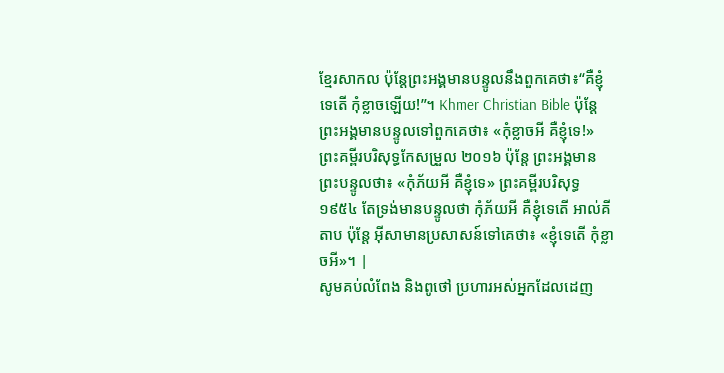ខ្មែរសាកល ប៉ុន្តែព្រះអង្គមានបន្ទូលនឹងពួកគេថា៖“គឺខ្ញុំទេតើ កុំខ្លាចឡើយ!”។ Khmer Christian Bible ប៉ុន្ដែព្រះអង្គមានបន្ទូលទៅពួកគេថា៖ «កុំខ្លាចអី គឺខ្ញុំទេ!» ព្រះគម្ពីរបរិសុទ្ធកែសម្រួល ២០១៦ ប៉ុន្តែ ព្រះអង្គមានព្រះបន្ទូលថា៖ «កុំភ័យអី គឺខ្ញុំទេ» ព្រះគម្ពីរបរិសុទ្ធ ១៩៥៤ តែទ្រង់មានបន្ទូលថា កុំភ័យអី គឺខ្ញុំទេតើ អាល់គីតាប ប៉ុន្ដែ អ៊ីសាមានប្រសាសន៍ទៅគេថា៖ «ខ្ញុំទេតើ កុំខ្លាចអី»។ |
សូមគប់លំពែង និងពូថៅ ប្រហារអស់អ្នកដែលដេញ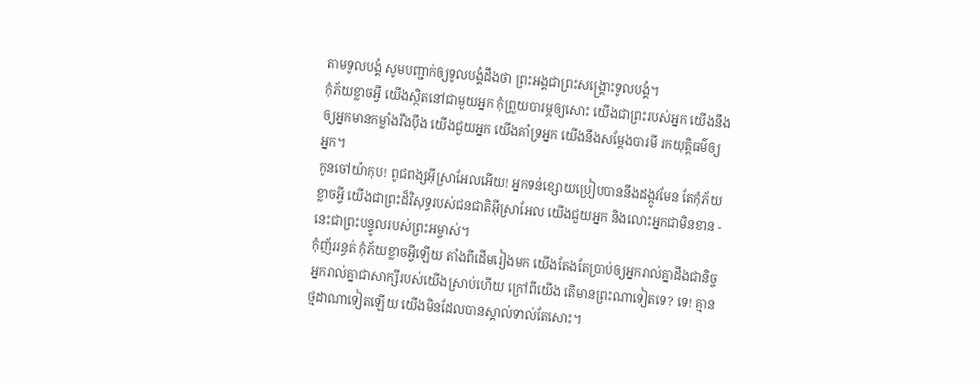តាមទូលបង្គំ សូមបញ្ជាក់ឲ្យទូលបង្គំដឹងថា ព្រះអង្គជាព្រះសង្គ្រោះទូលបង្គំ។
កុំភ័យខ្លាចអ្វី យើងស្ថិតនៅជាមួយអ្នក កុំព្រួយបារម្ភឲ្យសោះ យើងជាព្រះរបស់អ្នក យើងនឹងឲ្យអ្នកមានកម្លាំងរឹងប៉ឹង យើងជួយអ្នក យើងគាំទ្រអ្នក យើងនឹងសម្តែងបារមី រកយុត្តិធម៌ឲ្យអ្នក។
កូនចៅយ៉ាកុប! ពូជពង្សអ៊ីស្រាអែលអើយ! អ្នកទន់ខ្សោយប្រៀបបាននឹងដង្កូវមែន តែកុំភ័យខ្លាចអ្វី យើងជាព្រះដ៏វិសុទ្ធរបស់ជនជាតិអ៊ីស្រាអែល យើងជួយអ្នក និងលោះអ្នកជាមិនខាន - នេះជាព្រះបន្ទូលរបស់ព្រះអម្ចាស់។
កុំញ័ររន្ធត់ កុំភ័យខ្លាចអ្វីឡើយ តាំងពីដើមរៀងមក យើងតែងតែប្រាប់ឲ្យអ្នករាល់គ្នាដឹងជានិច្ច អ្នករាល់គ្នាជាសាក្សីរបស់យើងស្រាប់ហើយ ក្រៅពីយើង តើមានព្រះណាទៀតទេ? ទេ! គ្មានថ្មដាណាទៀតឡើយ យើងមិនដែលបានស្គាល់ទាល់តែសោះ។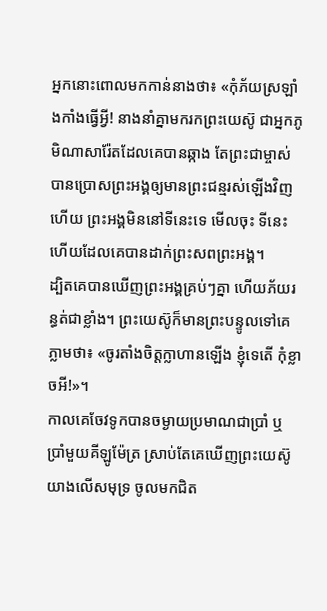អ្នកនោះពោលមកកាន់នាងថា៖ «កុំភ័យស្រឡាំងកាំងធ្វើអ្វី! នាងនាំគ្នាមករកព្រះយេស៊ូ ជាអ្នកភូមិណាសារ៉ែតដែលគេបានឆ្កាង តែព្រះជាម្ចាស់បានប្រោសព្រះអង្គឲ្យមានព្រះជន្មរស់ឡើងវិញហើយ ព្រះអង្គមិននៅទីនេះទេ មើលចុះ ទីនេះហើយដែលគេបានដាក់ព្រះសពព្រះអង្គ។
ដ្បិតគេបានឃើញព្រះអង្គគ្រប់ៗគ្នា ហើយភ័យរន្ធត់ជាខ្លាំង។ ព្រះយេស៊ូក៏មានព្រះបន្ទូលទៅគេភ្លាមថា៖ «ចូរតាំងចិត្តក្លាហានឡើង ខ្ញុំទេតើ កុំខ្លាចអី!»។
កាលគេចែវទូកបានចម្ងាយប្រមាណជាប្រាំ ឬប្រាំមួយគីឡូម៉ែត្រ ស្រាប់តែគេឃើញព្រះយេស៊ូយាងលើសមុទ្រ ចូលមកជិត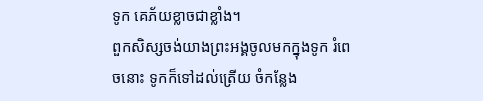ទូក គេភ័យខ្លាចជាខ្លាំង។
ពួកសិស្សចង់យាងព្រះអង្គចូលមកក្នុងទូក រំពេចនោះ ទូកក៏ទៅដល់ត្រើយ ចំកន្លែង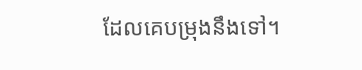ដែលគេបម្រុងនឹងទៅ។